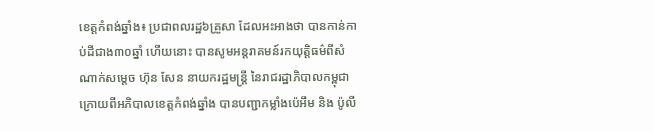ខេត្តកំពង់ឆ្នាំង៖ ប្រជាពលរដ្ឋ៦គ្រួសា ដែលអះអាងថា បានកាន់កាប់ដីជាង៣០ឆ្នាំ ហើយនោះ បានសូមអន្តរាគមន៍រកយុត្តិធម៌ពីសំណាក់សម្តេច ហ៊ុន សែន នាយករដ្ឋមន្រ្តី នៃរាជរដ្ឋាភិបាលកម្ពុជា ក្រោយពីអភិបាលខេត្តកំពង់ឆ្នាំង បានបញ្ជាកម្លាំងប៉េអឹម និង ប៉ូលី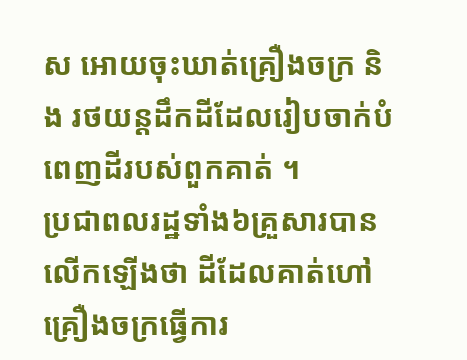ស អោយចុះឃាត់គ្រឿងចក្រ និង រថយន្តដឹកដីដែលរៀបចាក់បំពេញដីរបស់ពួកគាត់ ។
ប្រជាពលរដ្ឋទាំង៦គ្រួសារបានលើកឡើងថា ដីដែលគាត់ហៅគ្រឿងចក្រធ្វើការ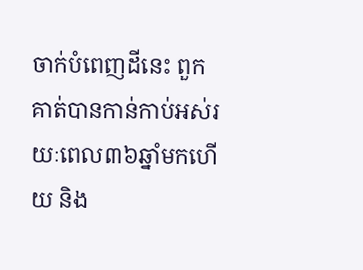ចាក់បំពេញដីនេះ ពួកគាត់បានកាន់កាប់អស់រយៈពេល៣៦ឆ្នាំមកហើយ និង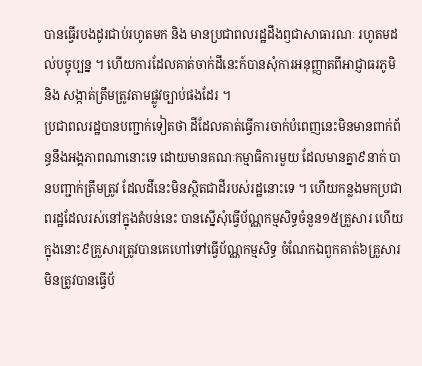បានធ្វើរបងដូរជាប់រហូតមក និង មានប្រជាពលរដ្ឋដឹងឭជាសាធារណៈ រហូតមដល់បច្ចុប្បន្ន ។ ហើយការដែលគាត់ចាក់ដីនេះក៍បានសុំការអនុញ្ញាតពីអាជ្ញាធរភូមិ និង សង្កាត់ត្រឹមត្រូវតាមផ្លូវច្បាប់ផងដែរ ។
ប្រជាពលរដ្ឋបានបញ្ជាក់ទៀតថា ដីដែលគាត់ធ្វើការចាក់បំពេញនេះមិនមានពាក់ព័ន្ធនឹងអង្គភាពណានោះទេ ដោយមានគណៈកម្មាធិការមួយ ដែលមានគ្នា៩នាក់ បានបញ្ជាក់ត្រឹមត្រូវ ដែលដីនេះមិនស្ថិតជាដីរបស់រដ្ឋនោះទេ ។ ហើយកន្លងមកប្រជាពរដ្ឋដែលរស់នៅក្នុងតំបន់នេះ បានស្នើសុំធ្វើប័ណ្ណកម្មសិទ្ធចំនួន១៥គ្រួសារ ហើយក្នុងនោះ៩គ្រួសារត្រូវបានគេហៅទៅធ្វើប័ណ្ណកម្មសិទ្ធ ចំណែកឯពួកគាត់៦គ្រួសារ មិនត្រូវបានធ្វើប័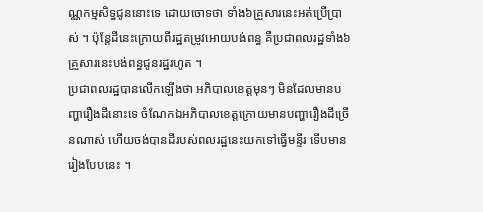ណ្ណកម្មសិទ្ធជូននោះទេ ដោយចោទថា ទាំង៦គ្រួសារនេះអត់ប្រើប្រាស់ ។ ប៉ុន្តែដីនេះក្រោយពីរដ្ឋតម្រូវអោយបង់ពន្ធ គឺប្រជាពលរដ្ឋទាំង៦គ្រួសារនេះបង់ពន្ធជូនរដ្ឋរហូត ។
ប្រជាពលរដ្ឋបានលើកឡើងថា អភិបាលខេត្តមុនៗ មិនដែលមានបញ្ហារឿងដីនោះទេ ចំណែកឯអភិបាលខេត្តក្រោយមានបញ្ហារឿងដីច្រើនណាស់ ហើយចង់បានដីរបស់ពលរដ្ឋនេះយកទៅធ្វើមន្ទីរ ទើបមានរៀងបែបនេះ ។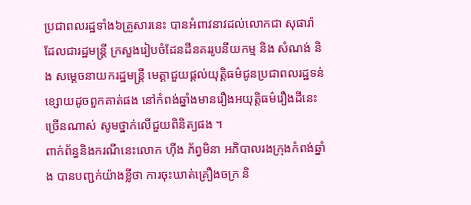ប្រជាពលរដ្ឋទាំង៦គ្រួសារនេះ បានអំពាវនាវដល់លោកជា សុផារ៉ា ដែលជារដ្ឋមន្រ្តី ក្រសួងរៀបចំដែនដីនគររូបនីយកម្ម និង សំណង់ និង សម្តេចនាយករដ្ឋមន្រ្តី មេត្តាជួយផ្តល់យុត្តិធម៌ជូនប្រជាពលរដ្ឋទន់ខ្សោយដូចពួកគាត់ផង នៅកំពង់ឆ្នាំងមានរឿងអយុត្តិធម៌រឿងដីនេះ ច្រើនណាស់ សូមថ្នាក់លើជួយពិនិត្យផង ។
ពាក់ព័ន្ធនិងករណីនេះលោក ហ៊ីង ភ័ព្វមិនា អភិបាលរងក្រុងកំពង់ឆ្នាំង បានបញ្ជក់យ៉ាងខ្លីថា ការចុះឃាត់គ្រឿងចក្រ និ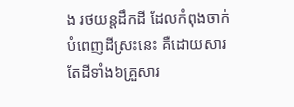ង រថយន្តដឹកដី ដែលកំពុងចាក់បំពេញដីស្រះនេះ គឺដោយសារតែដីទាំង៦គ្រួសារ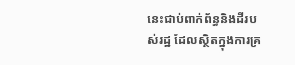នេះជាប់ពាក់ព័ន្ធនិងដីរបស់រដ្ឋ ដែលស្ថិតក្នុងការគ្រ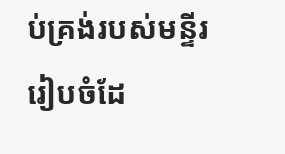ប់គ្រង់របស់មន្ទីររៀបចំដែ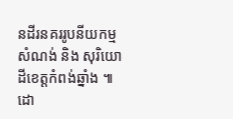នដីរនគររូបនីយកម្មសំណង់ និង សុរិយោដីខេត្តកំពង់ឆ្នាំង ៕
ដោ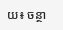យ៖ ចន្ថា